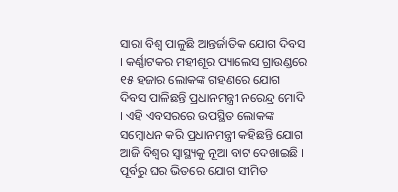ସାରା ବିଶ୍ୱ ପାଳୁଛି ଆନ୍ତର୍ଜାତିକ ଯୋଗ ଦିବସ । କର୍ଣ୍ଣାଟକର ମହୀଶୂର ପ୍ୟାଲେସ ଗ୍ରାଉଣ୍ଡରେ ୧୫ ହଜାର ଲୋକଙ୍କ ଗହଣରେ ଯୋଗ ଦିବସ ପାଳିଛନ୍ତି ପ୍ରଧାନମନ୍ତ୍ରୀ ନରେନ୍ଦ୍ର ମୋଦି । ଏହି ଏବସରରେ ଉପସ୍ଥିତ ଲୋକଙ୍କ ସମ୍ବୋଧନ କରି ପ୍ରଧାନମନ୍ତ୍ରୀ କହିଛନ୍ତି ଯୋଗ ଆଜି ବିଶ୍ୱର ସ୍ୱାସ୍ଥ୍ୟକୁ ନୂଆ ବାଟ ଦେଖାଇଛି । ପୂର୍ବରୁ ଘର ଭିତରେ ଯୋଗ ସୀମିତ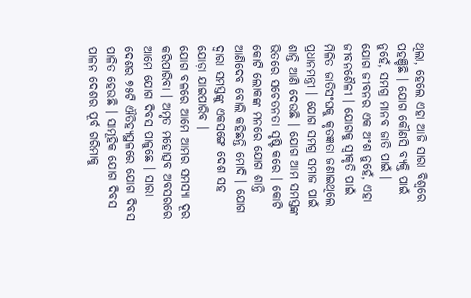ଥିଲା, ହେଲେ ଏହା ଆଜି ସାରା ବିଶ୍ୱରେ ପହଞ୍ଚିଛି । ଯୋଗ କୌଣସି ବ୍ୟକ୍ତି ପାଇଁ ନୁହେଁ, ସମଗ୍ର ମାନବ ଜାତି ପାଇଁ ।
ଯୋଗ ଜୀବନର ଏକ ଅଂଶ ନୁହେଁ, ଏହା ଜୀବନଶୈଳୀ । ଯୋଗକୁ ସ୍ୱୀକୃତି ପାଇଁ ମିଳିତ ଜାତିସଂଘକୁ କୃତଜ୍ଞତା ଜଣାଇଥିଲେ ପ୍ରଧାନମନ୍ତ୍ରୀ । ଯୋଗ ସମଗ୍ର ସମାଜ ପାଇଁ ଶାନ୍ତି ଆଣି ଦେଉଛି । ଯୋଗ ଆମ ସମସ୍ତଙ୍କ ଭିତରେ ସଚେତନତା ସୃଷ୍ଟି କରେ । କୋଟି କୋଟି ଲୋକଙ୍କ ମନରେ ଯୋଗ ଶାନ୍ତି ଆଣିଦେବ ବୋଲି କହିଛନ୍ତି ମୋଦି । ଯୋଗ ଦ୍ୱାରା ସମସ୍ତଙ୍କୁ ଏକସଙ୍ଗେ ଦେଶ ସହ ଯୋଡ଼ା ଯାଇପାରିବ ।
ଯୋଗ ବଳରେ ଆମେ ଆମର ସମସ୍ୟା ଦୂର କରିପାରିବା । ଅମୃତ ମହୋତ୍ସବ ଅବସରରେ ଆମେ ଯୋଗ ଦିବସ ପାଳୁଛେ । ସାରା ଦେଶର ୭୫ଟି ଐତିହ୍ୟସ୍ଥଳରେ ଯୋଗ ଦିବସ ପାଳିତ ହେଉଛି । ସାମୂହିକ ଯୋଗ ଦିବସ ପାଳନ ଦେଶର ପୂର୍ବ ଗରିମାକୁ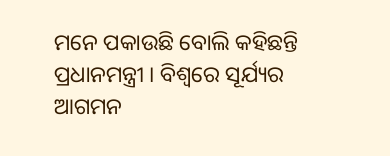ମନେ ପକାଉଛି ବୋଲି କହିଛନ୍ତି ପ୍ରଧାନମନ୍ତ୍ରୀ । ବିଶ୍ୱରେ ସୂର୍ଯ୍ୟର ଆଗମନ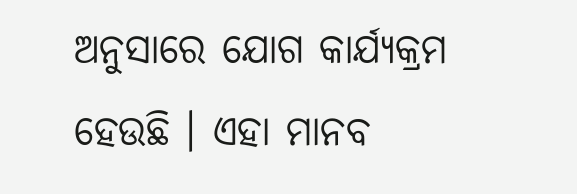ଅନୁସାରେ ଯୋଗ କାର୍ଯ୍ୟକ୍ରମ ହେଉଛି । ଏହା ମାନବ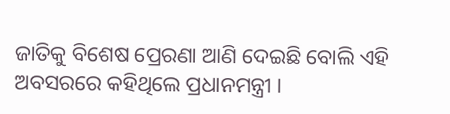ଜାତିକୁ ବିଶେଷ ପ୍ରେରଣା ଆଣି ଦେଇଛି ବୋଲି ଏହି ଅବସରରେ କହିଥିଲେ ପ୍ରଧାନମନ୍ତ୍ରୀ ।